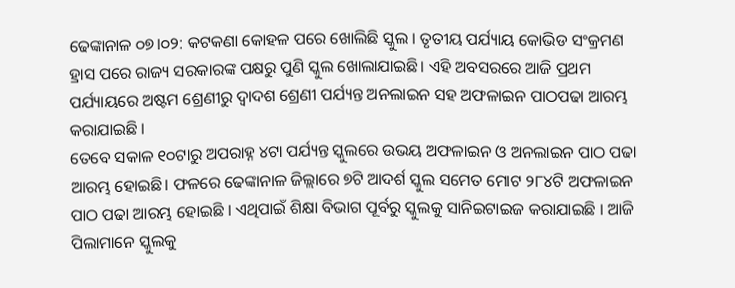ଢେଙ୍କାନାଳ ୦୭।୦୨: କଟକଣା କୋହଳ ପରେ ଖୋଲିଛି ସ୍କୁଲ । ତୃତୀୟ ପର୍ଯ୍ୟାୟ କୋଭିଡ ସଂକ୍ରମଣ ହ୍ରାସ ପରେ ରାଜ୍ୟ ସରକାରଙ୍କ ପକ୍ଷରୁ ପୁଣି ସ୍କୁଲ ଖୋଲାଯାଇଛି। ଏହି ଅବସରରେ ଆଜି ପ୍ରଥମ ପର୍ଯ୍ୟାୟରେ ଅଷ୍ଟମ ଶ୍ରେଣୀରୁ ଦ୍ୱାଦଶ ଶ୍ରେଣୀ ପର୍ଯ୍ୟନ୍ତ ଅନଲାଇନ ସହ ଅଫଳାଇନ ପାଠପଢା ଆରମ୍ଭ କରାଯାଇଛି ।
ତେବେ ସକାଳ ୧୦ଟାରୁ ଅପରାହ୍ନ ୪ଟା ପର୍ଯ୍ୟନ୍ତ ସ୍କୁଲରେ ଉଭୟ ଅଫଳାଇନ ଓ ଅନଲାଇନ ପାଠ ପଢା ଆରମ୍ଭ ହୋଇଛି। ଫଳରେ ଢେଙ୍କାନାଳ ଜିଲ୍ଲାରେ ୭ଟି ଆଦର୍ଶ ସ୍କୁଲ ସମେତ ମୋଟ ୨୮୪ଟି ଅଫଳାଇନ ପାଠ ପଢା ଆରମ୍ଭ ହୋଇଛି । ଏଥିପାଇଁ ଶିକ୍ଷା ବିଭାଗ ପୂର୍ବରୁ ସ୍କୁଲକୁ ସାନିଇଟାଇଜ କରାଯାଇଛି । ଆଜି ପିଲାମାନେ ସ୍କୁଲକୁ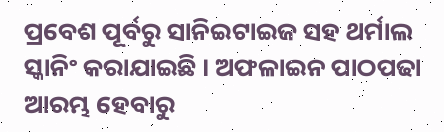ପ୍ରବେଶ ପୂର୍ବରୁ ସାନିଇଟାଇଜ ସହ ଥର୍ମାଲ ସ୍କାନିଂ କରାଯାଇଛି । ଅଫଳାଇନ ପାଠପଢା ଆରମ୍ଭ ହେବାରୁ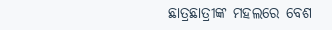ଛାତ୍ରଛାତ୍ରୀଙ୍କ ମହଲରେ ବେଶ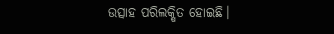ଉତ୍ସାହ ପରିଲକ୍ଷିତ ହୋଇଛି।